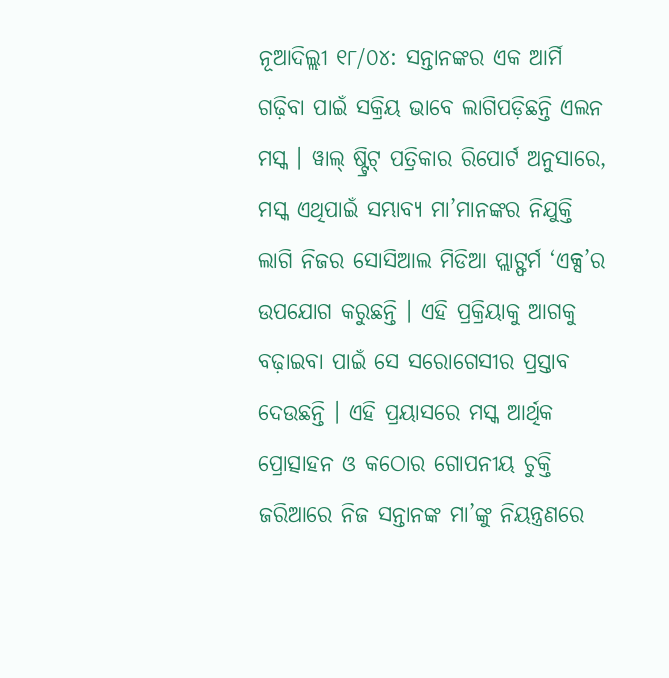ନୂଆଦିଲ୍ଲୀ ୧୮/୦୪: ସନ୍ତାନଙ୍କର ଏକ ଆର୍ମି ଗଢ଼ିବା ପାଇଁ ସକ୍ରିୟ ଭାବେ ଲାଗିପଡ଼ିଛନ୍ତି ଏଲନ ମସ୍କ । ୱାଲ୍ ଷ୍ଟ୍ରିଟ୍ ପତ୍ରିକାର ରିପୋର୍ଟ ଅନୁସାରେ, ମସ୍କ ଏଥିପାଇଁ ସମ୍ଭାବ୍ୟ ମା’ମାନଙ୍କର ନିଯୁକ୍ତି ଲାଗି ନିଜର ସୋସିଆଲ ମିଡିଆ ପ୍ଲାଟ୍ଫର୍ମ ‘ଏକ୍ସ’ର ଉପଯୋଗ କରୁଛନ୍ତି । ଏହି ପ୍ରକ୍ରିୟାକୁ ଆଗକୁ ବଢ଼ାଇବା ପାଇଁ ସେ ସରୋଗେସୀର ପ୍ରସ୍ତାବ ଦେଉଛନ୍ତି । ଏହି ପ୍ରୟାସରେ ମସ୍କ ଆର୍ଥିକ ପ୍ରୋତ୍ସାହନ ଓ କଠୋର ଗୋପନୀୟ ଚୁକ୍ତି ଜରିଆରେ ନିଜ ସନ୍ତାନଙ୍କ ମା’ଙ୍କୁ ନିୟନ୍ତ୍ରଣରେ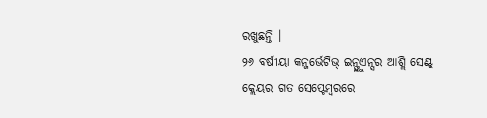ରଖୁଛନ୍ତି ।
୨୬ ବର୍ଷୀୟା କନ୍ଜର୍ଭେଟିଭ୍ ଇନ୍ଫ୍ଲୁଏନ୍ସର ଆଶ୍ଲି ସେଣ୍ଟ୍ କ୍ଲେୟର ଗତ ସେପ୍ଟେମ୍ବରରେ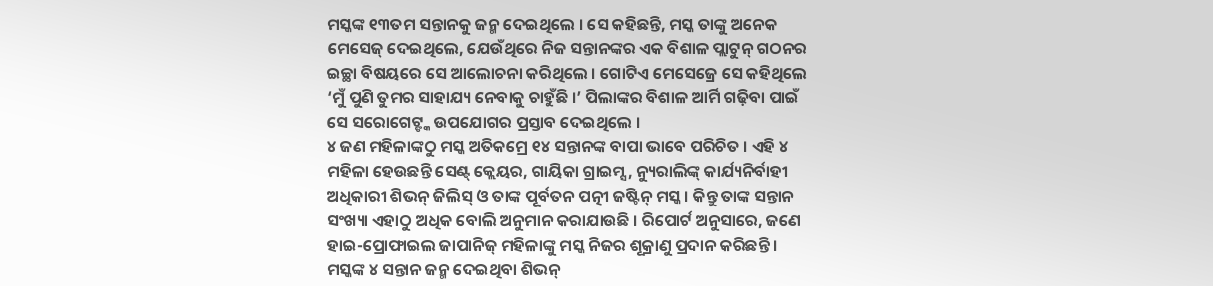ମସ୍କଙ୍କ ୧୩ତମ ସନ୍ତାନକୁ ଜନ୍ମ ଦେଇଥିଲେ । ସେ କହିଛନ୍ତି, ମସ୍କ ତାଙ୍କୁ ଅନେକ ମେସେଜ୍ ଦେଇଥିଲେ, ଯେଉଁଥିରେ ନିଜ ସନ୍ତାନଙ୍କର ଏକ ବିଶାଳ ପ୍ଲାଟୁନ୍ ଗଠନର ଇଚ୍ଛା ବିଷୟରେ ସେ ଆଲୋଚନା କରିଥିଲେ । ଗୋଟିଏ ମେସେଜ୍ରେ ସେ କହିଥିଲେ ‘ମୁଁ ପୁଣି ତୁମର ସାହାଯ୍ୟ ନେବାକୁ ଚାହୁଁଛି ।’ ପିଲାଙ୍କର ବିଶାଳ ଆର୍ମି ଗଢ଼ିବା ପାଇଁ ସେ ସରୋଗେଟ୍ଙ୍କ ଉପଯୋଗର ପ୍ରସ୍ତାବ ଦେଇଥିଲେ ।
୪ ଜଣ ମହିଳାଙ୍କଠୁ ମସ୍କ ଅତିକମ୍ରେ ୧୪ ସନ୍ତାନଙ୍କ ବାପା ଭାବେ ପରିଚିତ । ଏହି ୪ ମହିଳା ହେଉଛନ୍ତି ସେଣ୍ଟ୍ କ୍ଲେୟର, ଗାୟିକା ଗ୍ରାଇମ୍ସ, ନ୍ୟୁରାଲିଙ୍କ୍ କାର୍ଯ୍ୟନିର୍ବାହୀ ଅଧିକାରୀ ଶିଭନ୍ ଜିଲିସ୍ ଓ ତାଙ୍କ ପୂର୍ବତନ ପତ୍ନୀ ଜଷ୍ଟିନ୍ ମସ୍କ । କିନ୍ତୁ ତାଙ୍କ ସନ୍ତାନ ସଂଖ୍ୟା ଏହାଠୁ ଅଧିକ ବୋଲି ଅନୁମାନ କରାଯାଉଛି । ରିପୋର୍ଟ ଅନୁସାରେ, ଜଣେ ହାଇ-ପ୍ରୋଫାଇଲ ଜାପାନିଜ୍ ମହିଳାଙ୍କୁ ମସ୍କ ନିଜର ଶୂକ୍ରାଣୁ ପ୍ରଦାନ କରିଛନ୍ତି । ମସ୍କଙ୍କ ୪ ସନ୍ତାନ ଜନ୍ମ ଦେଇଥିବା ଶିଭନ୍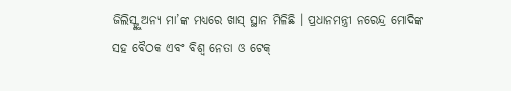ଜିଲିସ୍ଙ୍କୁ ଅନ୍ୟ ମା’ଙ୍କ ମଧ୍ୟରେ ଖାସ୍ ସ୍ଥାନ ମିଳିଛି । ପ୍ରଧାନମନ୍ତ୍ରୀ ନରେନ୍ଦ୍ର ମୋଦିଙ୍କ ସହ ବୈଠକ ଏବଂ ବିଶ୍ୱ ନେତା ଓ ଟେକ୍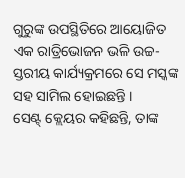ଗୁରୁଙ୍କ ଉପସ୍ଥିତିରେ ଆୟୋଜିତ ଏକ ରାତ୍ରିଭୋଜନ ଭଳି ଉଚ୍ଚ-ସ୍ତରୀୟ କାର୍ଯ୍ୟକ୍ରମରେ ସେ ମସ୍କଙ୍କ ସହ ସାମିଲ ହୋଇଛନ୍ତି ।
ସେଣ୍ଟ୍ କ୍ଲେୟର କହିଛନ୍ତି, ତାଙ୍କ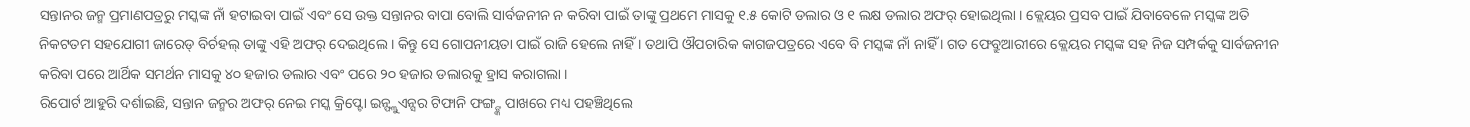ସନ୍ତାନର ଜନ୍ମ ପ୍ରମାଣପତ୍ରରୁ ମସ୍କଙ୍କ ନାଁ ହଟାଇବା ପାଇଁ ଏବଂ ସେ ଉକ୍ତ ସନ୍ତାନର ବାପା ବୋଲି ସାର୍ବଜନୀନ ନ କରିବା ପାଇଁ ତାଙ୍କୁ ପ୍ରଥମେ ମାସକୁ ୧.୫ କୋଟି ଡଲାର ଓ ୧ ଲକ୍ଷ ଡଲାର ଅଫର୍ ହୋଇଥିଲା । କ୍ଲେୟର ପ୍ରସବ ପାଇଁ ଯିବାବେଳେ ମସ୍କଙ୍କ ଅତି ନିକଟତମ ସହଯୋଗୀ ଜାରେଡ୍ ବିର୍ଚହଲ୍ ତାଙ୍କୁ ଏହି ଅଫର୍ ଦେଇଥିଲେ । କିନ୍ତୁ ସେ ଗୋପନୀୟତା ପାଇଁ ରାଜି ହେଲେ ନାହିଁ । ତଥାପି ଔପଚାରିକ କାଗଜପତ୍ରରେ ଏବେ ବି ମସ୍କଙ୍କ ନାଁ ନାହିଁ । ଗତ ଫେବ୍ରୁଆରୀରେ କ୍ଲେୟର ମସ୍କଙ୍କ ସହ ନିଜ ସମ୍ପର୍କକୁ ସାର୍ବଜନୀନ କରିବା ପରେ ଆର୍ଥିକ ସମର୍ଥନ ମାସକୁ ୪୦ ହଜାର ଡଲାର ଏବଂ ପରେ ୨୦ ହଜାର ଡଲାରକୁ ହ୍ରାସ କରାଗଲା ।
ରିପୋର୍ଟ ଆହୁରି ଦର୍ଶାଇଛି, ସନ୍ତାନ ଜନ୍ମର ଅଫର୍ ନେଇ ମସ୍କ କ୍ରିପ୍ଟୋ ଇନ୍ଫ୍ଲୁଏନ୍ସର ଟିଫାନି ଫଙ୍ଗ୍ଙ୍କ ପାଖରେ ମଧ୍ୟ ପହଞ୍ଚିଥିଲେ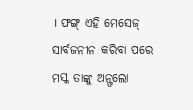। ଫଙ୍ଗ୍ ଏହି ମେସେଜ୍ ସାର୍ବଜନୀନ କରିବା ପରେ ମସ୍କ ତାଙ୍କୁ ଅନ୍ଫଲୋ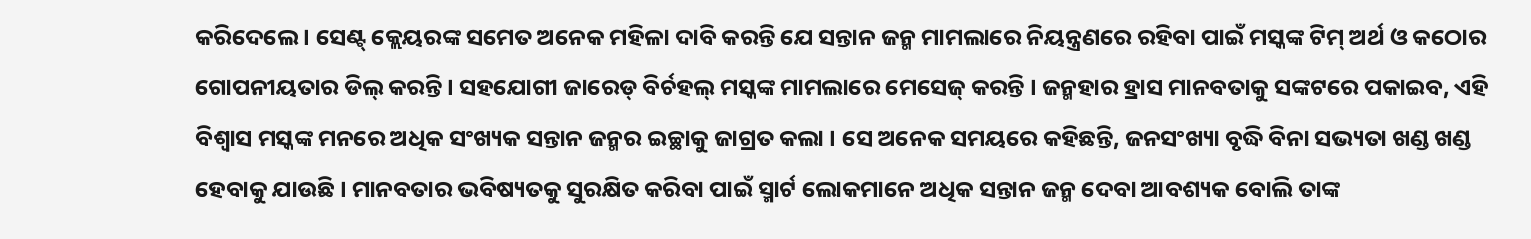କରିଦେଲେ । ସେଣ୍ଟ୍ କ୍ଲେୟରଙ୍କ ସମେତ ଅନେକ ମହିଳା ଦାବି କରନ୍ତି ଯେ ସନ୍ତାନ ଜନ୍ମ ମାମଲାରେ ନିୟନ୍ତ୍ରଣରେ ରହିବା ପାଇଁ ମସ୍କଙ୍କ ଟିମ୍ ଅର୍ଥ ଓ କଠୋର ଗୋପନୀୟତାର ଡିଲ୍ କରନ୍ତି । ସହଯୋଗୀ ଜାରେଡ୍ ବିର୍ଚହଲ୍ ମସ୍କଙ୍କ ମାମଲାରେ ମେସେଜ୍ କରନ୍ତି । ଜନ୍ମହାର ହ୍ରାସ ମାନବତାକୁ ସଙ୍କଟରେ ପକାଇବ, ଏହି ବିଶ୍ୱାସ ମସ୍କଙ୍କ ମନରେ ଅଧିକ ସଂଖ୍ୟକ ସନ୍ତାନ ଜନ୍ମର ଇଚ୍ଛାକୁ ଜାଗ୍ରତ କଲା । ସେ ଅନେକ ସମୟରେ କହିଛନ୍ତି, ଜନସଂଖ୍ୟା ବୃଦ୍ଧି ବିନା ସଭ୍ୟତା ଖଣ୍ଡ ଖଣ୍ଡ ହେବାକୁ ଯାଉଛି । ମାନବତାର ଭବିଷ୍ୟତକୁ ସୁରକ୍ଷିତ କରିବା ପାଇଁ ସ୍ମାର୍ଟ ଲୋକମାନେ ଅଧିକ ସନ୍ତାନ ଜନ୍ମ ଦେବା ଆବଶ୍ୟକ ବୋଲି ତାଙ୍କ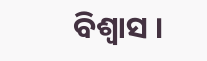ବିଶ୍ୱାସ ।